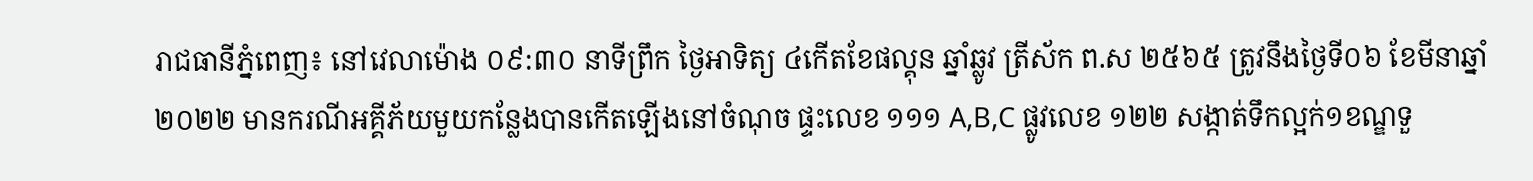រាជធានីភ្នំពេញ៖ នៅវេលាម៉ោង ០៩:៣០ នាទីព្រឹក ថ្ងៃអាទិត្យ ៤កើតខែផល្គុន ឆ្នាំឆ្លូវ ត្រីស័ក ព.ស ២៥៦៥ ត្រូវនឹងថ្ងៃទី០៦ ខែមីនាឆ្នាំ២០២២ មានករណីអគ្គីភ័យមួយកន្លែងបានកើតឡើងនៅចំណុច ផ្ទះលេខ ១១១ A,B,C ផ្លូវលេខ ១២២ សង្កាត់ទឹកល្អក់១ខណ្ឌទួ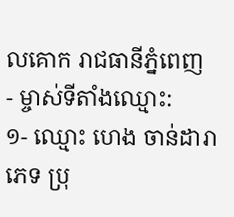លគោក រាជធានីភ្នំពេញ
- ម្ចាស់ទីតាំងឈ្មោះ:
១- ឈ្មោះ ហេង ចាន់ដារា ភេទ ប្រុ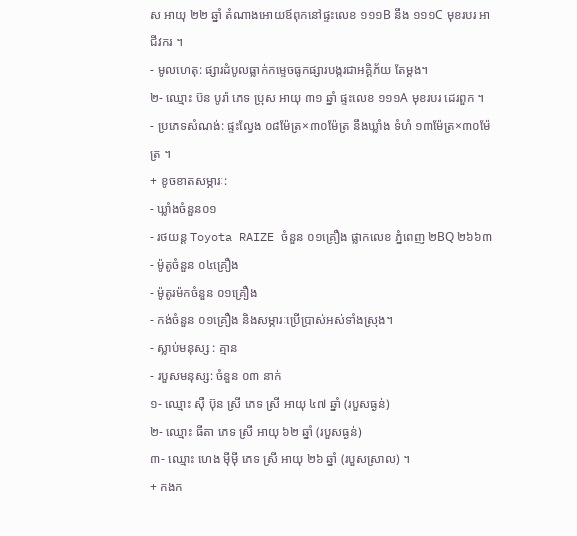ស អាយុ ២២ ឆ្នាំ តំណាងអោយឪពុកនៅផ្ទះលេខ ១១១B នឹង ១១១C មុខរបរ អាជីវករ ។
- មូលហេតុ: ផ្សារដំបូលធ្លាក់កម្ទេចធូកផ្សារបង្ករជាអគ្គិភ័យ តែម្តង។
២- ឈ្មោះ ប៊ន បូរ៉ា ភេទ ប្រុស អាយុ ៣១ ឆ្នាំ ផ្ទះលេខ ១១១A មុខរបរ ដេរពួក ។
- ប្រភេទសំណង់: ផ្ទះល្វែង ០៨ម៉ែត្រ×៣០ម៉ែត្រ នឹងឃ្លាំង ទំហំ ១៣ម៉ែត្រ×៣០ម៉ែត្រ ។
+ ខូចខាតសម្ភារៈ:
- ឃ្លាំងចំនួន០១
- រថយន្ត Toyota RAIZE ចំនួន ០១គ្រឿង ផ្លាកលេខ ភ្នំពេញ ២BQ ២៦៦៣
- ម៉ូតូចំនួន ០៤គ្រឿង
- ម៉ូតូរម៉កចំនួន ០១គ្រឿង
- កង់ចំនួន ០១គ្រឿង និងសម្ភារៈប្រើប្រាស់អស់ទាំងស្រុង។
- ស្លាប់មនុស្ស : គ្មាន
- របួសមនុស្ស: ចំនួន ០៣ នាក់
១- ឈ្មោះ សុឺ ប៊ុន ស្រី ភេទ ស្រី អាយុ ៤៧ ឆ្នាំ (របួសធ្ងន់)
២- ឈ្មោះ ធីតា ភេទ ស្រី អាយុ ៦២ ឆ្នាំ (របួសធ្ងន់)
៣- ឈ្មោះ ហេង មុីមុី ភេទ ស្រី អាយុ ២៦ ឆ្នាំ (របួសស្រាល) ។
+ កងក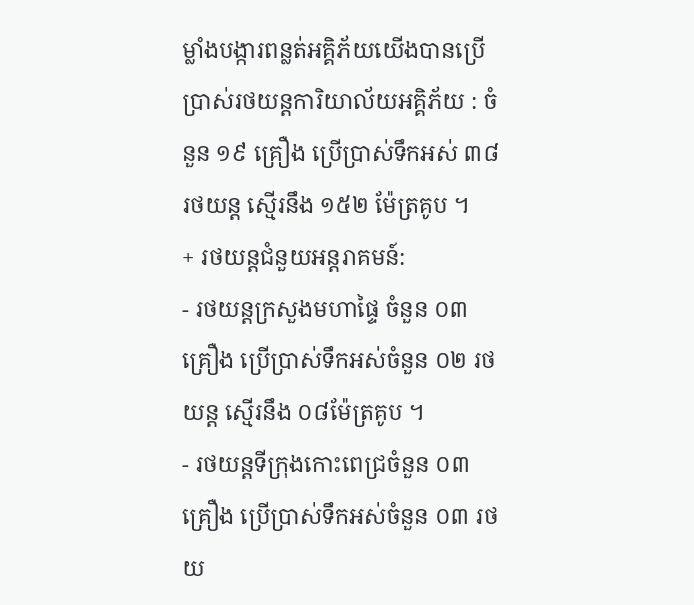ម្លាំងបង្ការពន្លត់អគ្គិភ័យយើងបានប្រេីប្រាស់រថយន្តការិយាល័យអគ្គិភ័យ : ចំនួន ១៩ គ្រឿង ប្រេីប្រាស់ទឹកអស់ ៣៨ រថយន្ត ស្មើរនឹង ១៥២ ម៉ែត្រគូប ។
+ រថយន្តជំនួយអន្តរាគមន៍:
- រថយន្តក្រសួងមហាផ្ទៃ ចំនួន ០៣ គ្រឿង ប្រើប្រាស់ទឹកអស់ចំនួន ០២ រថយន្ត ស្មើរនឹង ០៨ម៉ែត្រគូប ។
- រថយន្តទីក្រុងកោះពេជ្រចំនួន ០៣ គ្រឿង ប្រើប្រាស់ទឹកអស់ចំនួន ០៣ រថយ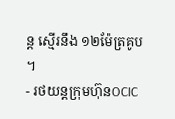ន្ត ស្មើរនឹង ១២ម៉ែត្រគូប ។
- រថយន្តក្រុមហ៊ុនOCIC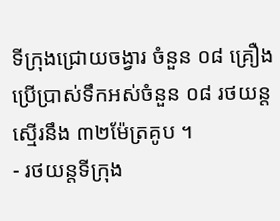ទីក្រុងជ្រោយចង្វារ ចំនួន ០៨ គ្រឿង ប្រើប្រាស់ទឹកអស់ចំនួន ០៨ រថយន្ត ស្មើរនឹង ៣២ម៉ែត្រគូប ។
- រថយន្តទីក្រុង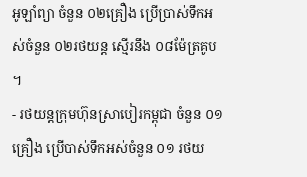អូឡាំព្យា ចំនួន ០២គ្រឿង ប្រើប្រាស់ទឹកអស់ចំនួន ០២រថយន្ត ស្មើរនឹង ០៨ម៉ែត្រគូប ។
- រថយន្តក្រុមហ៊ុនស្រាបៀរកម្ពុជា ចំនួន ០១គ្រឿង ប្រើបាស់ទឹកអស់ចំនួន ០១ រថយ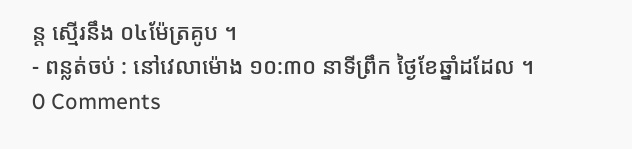ន្ត ស្មើរនឹង ០៤ម៉ែត្រគូប ។
- ពន្លត់ចប់ : នៅវេលាម៉ោង ១០:៣០ នាទីព្រឹក ថ្ងៃខែឆ្នាំដដែល ។
0 Comments